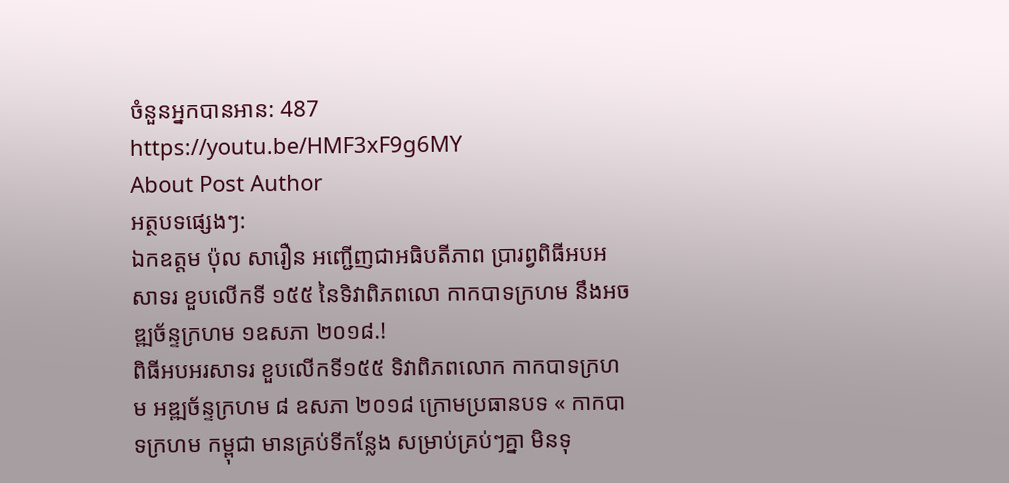ចំនួនអ្នកបានអាន: 487
https://youtu.be/HMF3xF9g6MY
About Post Author
អត្ថបទផ្សេងៗ:
ឯកឧត្តម ប៉ុល សារឿន អញ្ជើញជាអធិបតីភាព ប្រារព្វពិធីអបអសាទរ ខួបលើកទី ១៥៥ នៃទិវាពិភពលោ កាកបាទក្រហម នឹងអចឌ្ឍច័ន្ទក្រហម ១ឧសភា ២០១៨.!
ពិធីអបអរសាទរ ខួបលើកទី១៥៥ ទិវាពិភពលោក កាកបាទក្រហម អឌ្ឍច័ន្ទក្រហម ៨ ឧសភា ២០១៨ ក្រោមប្រធានបទ « កាកបាទក្រហម កម្ពុជា មានគ្រប់ទីកន្លែង សម្រាប់គ្រប់ៗគ្នា មិនទុ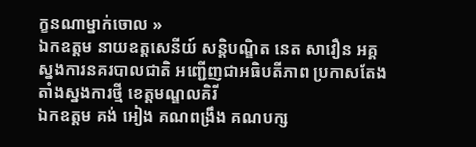ក្ខនណាម្នាក់ចោល »
ឯកឧត្តម នាយឧត្តសេនីយ៍ សន្តិបណ្ឌិត នេត សាវឿន អគ្គស្នងការនគរបាលជាតិ អញ្ជើញជាអធិបតីភាព ប្រកាសតែងតាំងស្នងការថ្មី ខេត្តមណ្ឌលគិរី
ឯកឧត្តម គង់ អៀង គណពង្រឹង គណបក្ស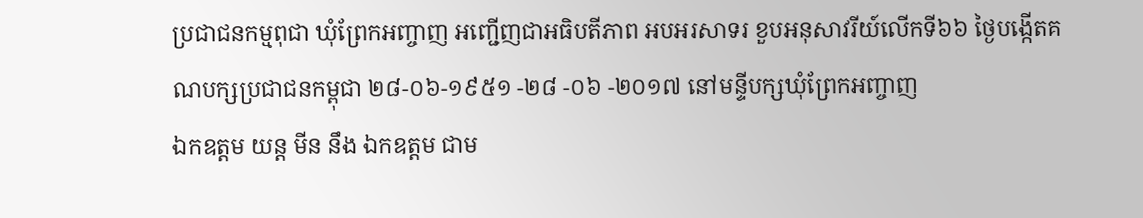ប្រជាជនកម្មពុជា ឃុំព្រែកអញ្ចាញ អញ្ជើញជាអធិបតីភាព អបអរសាទរ ខួបអនុសាវរីយ៍លើកទី៦៦ ថ្ងៃបង្កើតគណបក្សប្រជាជនកម្ពុជា ២៨-០៦-១៩៥១ -២៨ -០៦ -២០១៧ នៅមន្ទីបក្សឃុំព្រែកអញ្ចាញ
ឯកឧត្តម យន្ត មីន នឹង ឯកឧត្តម ជាម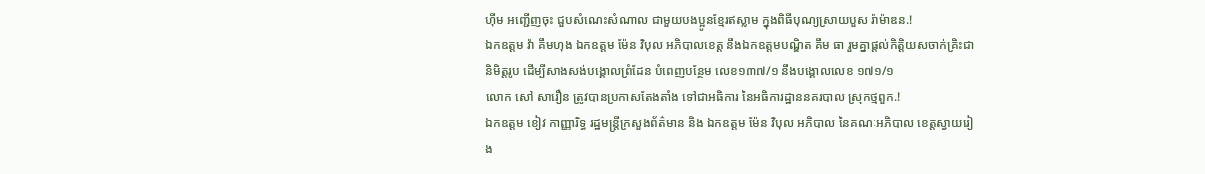ហ៊ីម អញ្ជើញចុះ ជួបសំណេះសំណាល ជាមួយបងប្អូនខ្មែរឥស្លាម ក្នុងពិធីបុណ្យស្រាយបួស រ៉ាម៉ាឌន.!
ឯកឧត្តម វ៉ា គឹមហុង ឯកឧត្តម ម៉ែន វិបុល អភិបាលខេត្ត នឹងឯកឧត្តមបណ្ឌិត គឹម ធា រួមគ្នាផ្ដល់កិត្តិយសចាក់គ្រិះជានិមិត្តរូប ដើម្បីសាងសង់បង្គោលព្រំដែន បំពេញបន្ថែម លេខ១៣៧/១ នឹងបង្គោលលេខ ១៧១/១
លោក សៅ សារឿន ត្រូវបានប្រកាសតែងតាំង ទៅជាអធិការ នៃអធិការដ្ឋាននគរបាល ស្រុកថ្មពួក.!
ឯកឧត្តម ខៀវ កាញ្ញារិទ្ធ រដ្ឋមន្ត្រីក្រសួងព័ត៌មាន និង ឯកឧត្តម ម៉ែន វិបុល អភិបាល នៃគណៈអភិបាល ខេត្តស្វាយរៀង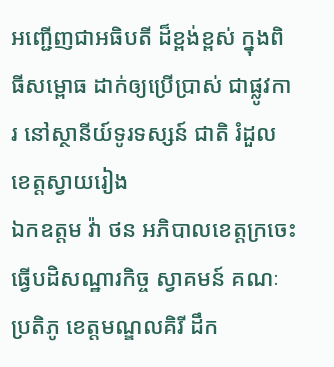អញ្ជើញជាអធិបតី ដ៏ខ្ពង់ខ្ពស់ ក្នុងពិធីសម្ពោធ ដាក់ឲ្យប្រើប្រាស់ ជាផ្លូវការ នៅស្ថានីយ៍ទូរទស្សន៍ ជាតិ រំដួលខេត្តស្វាយរៀង
ឯកឧត្តម វ៉ា ថន អភិបាលខេត្តក្រចេះ ធ្វើបដិសណ្ឋារកិច្ច ស្វាគមន៍ គណៈប្រតិភូ ខេត្តមណ្ឌលគិរី ដឹក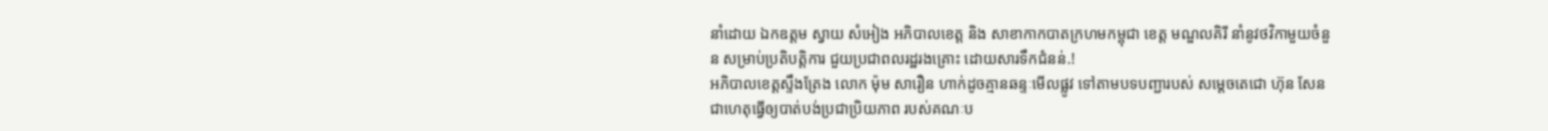នាំដោយ ឯកឧត្តម ស្វាយ សំអៀង អភិបាលខេត្ត និង សាខាកាកបាតក្រហមកម្ពុជា ខេត្ត មណ្ឌលគិរី នាំនូវថវិកាមួយចំនួន សម្រាប់ប្រតិបត្តិការ ជួយប្រជាពលរដ្ឋរងគ្រោះ ដោយសារទឹកជំនន់.!
អភិបាលខេត្តស្ទឹងត្រែង លោក ម៉ុម សារឿន ហាក់ដូចគ្មានឆន្ទៈមើលផ្លូវ ទៅតាមបទបញ្ជារបស់ សម្ដេចតេជោ ហ៊ុន សែន ជាហេតុធ្វើឲ្យបាត់បង់ប្រជាប្រិយភាព របស់គណៈប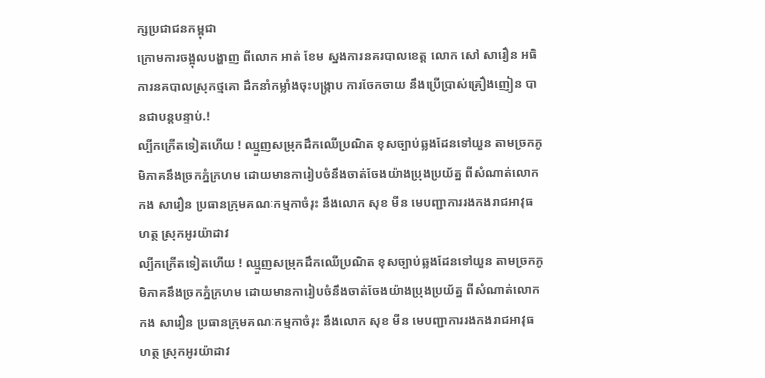ក្សប្រជាជនកម្ពុជា
ក្រោមការចង្អុលបង្ហាញ ពីលោក អាត់ ខែម ស្នងការនគរបាលខេត្ត លោក សៅ សារឿន អធិការនគបាលស្រុកថ្មគោ ដឹកនាំកម្លាំងចុះបង្ក្រាប ការចែកចាយ នឹងប្រើប្រាស់គ្រឿងញៀន បានជាបន្តបន្ទាប់.!
ល្បីកក្រើតទៀតហើយ ! ឈ្មួញសម្រុកដឹកឈើប្រណិត ខុសច្បាប់ឆ្លងដែនទៅយួន តាមច្រកភូមិភាគនឹងច្រកភ្នំក្រហម ដោយមានការៀបចំនឹងចាត់ចែងយ៉ាងប្រុងប្រយ័ត្ន ពីសំណាត់លោក កង សារឿន ប្រធានក្រុមគណៈកម្មកាចំរុះ នឹងលោក សុខ មីន មេបញ្ជាការរងកងរាជអាវុធហត្ថ ស្រុកអូរយ៉ាដាវ
ល្បីកក្រើតទៀតហើយ ! ឈ្មួញសម្រុកដឹកឈើប្រណិត ខុសច្បាប់ឆ្លងដែនទៅយួន តាមច្រកភូមិភាគនឹងច្រកភ្នំក្រហម ដោយមានការៀបចំនឹងចាត់ចែងយ៉ាងប្រុងប្រយ័ត្ន ពីសំណាត់លោក កង សារឿន ប្រធានក្រុមគណៈកម្មកាចំរុះ នឹងលោក សុខ មីន មេបញ្ជាការរងកងរាជអាវុធហត្ថ ស្រុកអូរយ៉ាដាវ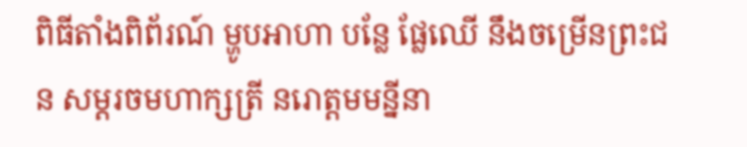ពិធីតាំងពិព័រណ៍ ម្ហូបអាហា បន្លែ ផ្លែឈើ នឹងចម្រើនព្រះជន សម្ដរចមហាក្សត្រី នរោត្តមមន្នីនា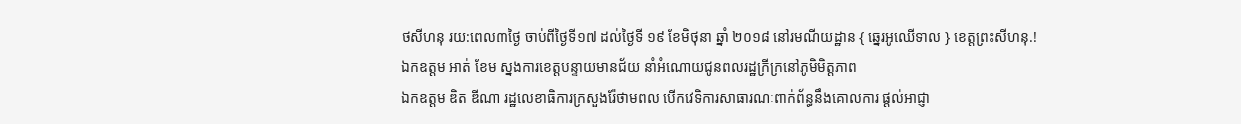ថសីហនុ រយ:ពេល៣ថ្ងៃ ចាប់ពីថ្ងៃទី១៧ ដល់ថ្ងៃទី ១៩ ខែមិថុនា ឆ្នាំ ២០១៨ នៅរមណីយដ្ឋាន { ឆ្នេរអូឈើទាល } ខេត្តព្រះសីហនុ.!
ឯកឧត្តម អាត់ ខែម ស្នងការខេត្តបន្ទាយមានជ័យ នាំអំណោយជូនពលរដ្ឋក្រីក្រនៅភូមិមិត្តភាព
ឯកឧត្តម ឌិត ឌីណា រដ្ឋលេខាធិការក្រសួងរ៉ែថាមពល បើកវេទិការសាធារណៈពាក់ព័ន្ធនឹងគោលការ ផ្ដល់អាជ្ញា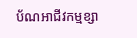ប័ណអាជីវកម្មខ្សា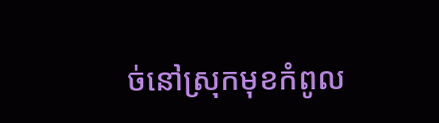ច់នៅស្រុកមុខកំពូល